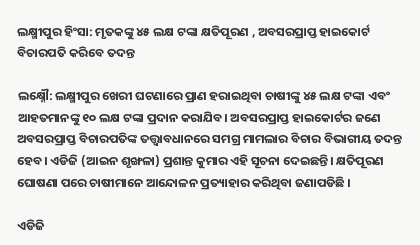ଲକ୍ଷ୍ମୀପୁର ହିଂସା: ମୃତକଙ୍କୁ ୪୫ ଲକ୍ଷ ଟଙ୍କା କ୍ଷତିପୂରଣ , ଅବସରପ୍ରାପ୍ତ ହାଇକୋର୍ଟ ବିଚାରପତି କରିବେ ତଦନ୍ତ

ଲକ୍ଷ୍ନୌ: ଲକ୍ଷ୍ମୀପୁର ଖେରୀ ଘଟଣାରେ ପ୍ରାଣ ହରାଇଥିବା ଚାଷୀଙ୍କୁ ୪୫ ଲକ୍ଷ ଟଙ୍କା ଏବଂ ଆହତମାନଙ୍କୁ ୧୦ ଲକ୍ଷ ଟଙ୍କା ପ୍ରଦାନ କରାଯିବ। ଅବସରପ୍ରାପ୍ତ ହାଇକୋର୍ଟର ଜଣେ ଅବସରପ୍ରାପ୍ତ ବିଚାରପତିଙ୍କ ତତ୍ତ୍ୱାବଧାନରେ ସମଗ୍ର ମାମଲାର ବିଚାର ବିଭାଗୀୟ ତଦନ୍ତ ହେବ। ଏଡିଜି (ଆଇନ ଶୃଙ୍ଖଳା) ପ୍ରଶାନ୍ତ କୁମାର ଏହି ସୂଚନା ଦେଇଛନ୍ତି। କ୍ଷତିପୂରଣ ଘୋଷଣା ପରେ ଚାଷୀମାନେ ଆନ୍ଦୋଳନ ପ୍ରତ୍ୟାହାର କରିଥିବା ଜଣାପଡିଛି ।

ଏଡିଜି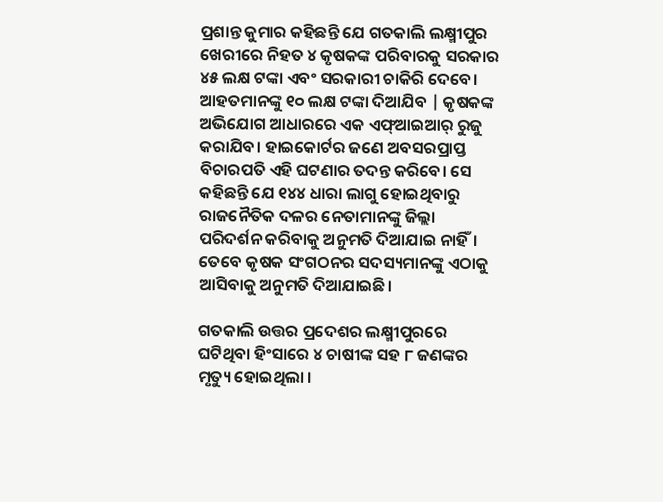ପ୍ରଶାନ୍ତ କୁମାର କହିଛନ୍ତି ଯେ ଗତକାଲି ଲକ୍ଷ୍ମୀପୁର ଖେରୀରେ ନିହତ ୪ କୃଷକଙ୍କ ପରିବାରକୁ ସରକାର ୪୫ ଲକ୍ଷ ଟଙ୍କା ଏବଂ ସରକାରୀ ଚାକିରି ଦେବେ। ଆହତମାନଙ୍କୁ ୧୦ ଲକ୍ଷ ଟଙ୍କା ଦିଆଯିବ | କୃଷକଙ୍କ ଅଭିଯୋଗ ଆଧାରରେ ଏକ ଏଫ୍ଆଇଆର୍ ରୁଜୁ କରାଯିବ। ହାଇକୋର୍ଟର ଜଣେ ଅବସରପ୍ରାପ୍ତ ବିଚାରପତି ଏହି ଘଟଣାର ତଦନ୍ତ କରିବେ। ସେ କହିଛନ୍ତି ଯେ ୧୪୪ ଧାରା ଲାଗୁ ହୋଇଥିବାରୁ ରାଜନୈତିକ ଦଳର ନେତାମାନଙ୍କୁ ଜିଲ୍ଲା ପରିଦର୍ଶନ କରିବାକୁ ଅନୁମତି ଦିଆଯାଇ ନାହିଁ। ତେବେ କୃଷକ ସଂଗଠନର ସଦସ୍ୟମାନଙ୍କୁ ଏଠାକୁ ଆସିବାକୁ ଅନୁମତି ଦିଆଯାଇଛି।

ଗତକାଲି ଉତ୍ତର ପ୍ରଦେଶର ଲକ୍ଷ୍ମୀପୁରରେ ଘଟିଥିବା ହିଂସାରେ ୪ ଚାଷୀଙ୍କ ସହ ୮ ଜଣଙ୍କର ମୃତ୍ୟୁ ହୋଇଥିଲା ।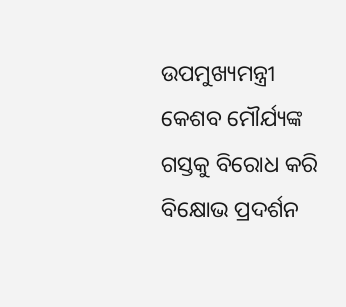ଉପମୁଖ୍ୟମନ୍ତ୍ରୀ କେଶବ ମୌର୍ଯ୍ୟଙ୍କ ଗସ୍ତକୁ ବିରୋଧ କରି ବିକ୍ଷୋଭ ପ୍ରଦର୍ଶନ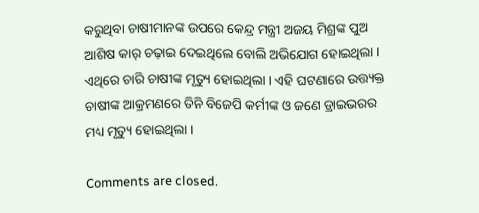କରୁଥିବା ଚାଷୀମାନଙ୍କ ଉପରେ କେନ୍ଦ୍ର ମନ୍ତ୍ରୀ ଅଜୟ ମିଶ୍ରଙ୍କ ପୁଅ ଆଶିଷ କାର୍ ଚଢ଼ାଇ ଦେଇଥିଲେ ବୋଲି ଅଭିଯୋଗ ହୋଇଥିଲା । ଏଥିରେ ଚାରି ଚାଷୀଙ୍କ ମୃତ୍ୟୁ ହୋଇଥିଲା । ଏହି ଘଟଣାରେ ଉତ୍ତ୍ୟକ୍ତ ଚାଷୀଙ୍କ ଆକ୍ରମଣରେ ତିନି ବିଜେପି କର୍ମୀଙ୍କ ଓ ଜଣେ ଡ୍ରାଇଭରର ମଧ୍ୟ ମୃତ୍ୟୁ ହୋଇଥିଲା ।

Comments are closed.